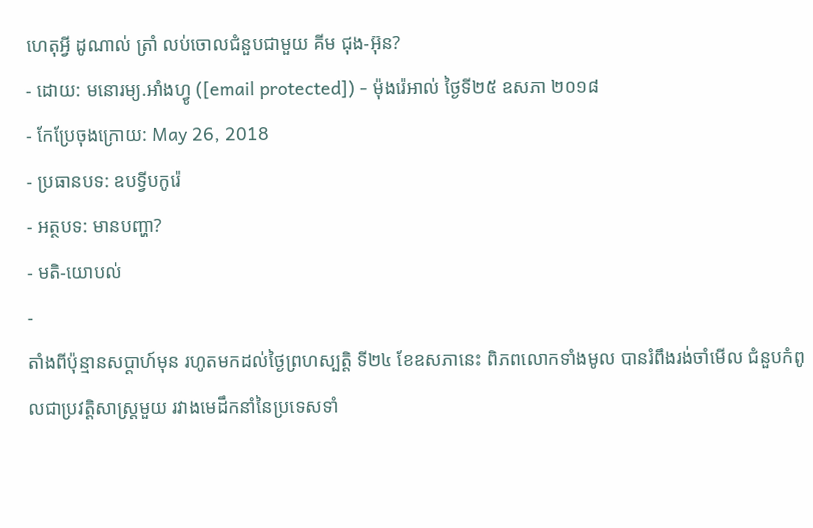ហេតុអ្វី ដូណាល់ ត្រាំ លប់ចោលជំនួបជាមួយ គីម ជុង-អ៊ុន?
- ដោយ: មនោរម្យ.អាំងហ្វូ ([email protected]) - ម៉ុងរ៉េអាល់ ថ្ងៃទី២៥ ឧសភា ២០១៨
- កែប្រែចុងក្រោយ: May 26, 2018
- ប្រធានបទ: ឧបទ្វីបកូរ៉េ
- អត្ថបទ: មានបញ្ហា?
- មតិ-យោបល់
-
តាំងពីប៉ុន្មានសប្ដាហ៍មុន រហូតមកដល់ថ្ងៃព្រហស្បត្តិ ទី២៤ ខែឧសភានេះ ពិភពលោកទាំងមូល បានរំពឹងរង់ចាំមើល ជំនួបកំពូលជាប្រវត្តិសាស្ត្រមួយ រវាងមេដឹកនាំនៃប្រទេសទាំ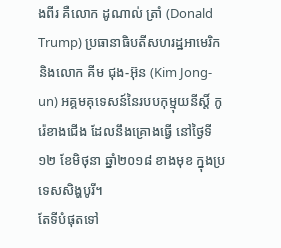ងពីរ គឺលោក ដូណាល់ ត្រាំ (Donald Trump) ប្រធានាធិបតីសហរដ្ឋអាមេរិក និងលោក គីម ជុង-អ៊ុន (Kim Jong-un) អគ្គមគុទេសន៍នៃរបបកុម្មុយនីស្ដិ៍ កូរ៉េខាងជើង ដែលនឹងគ្រោងធ្វើ នៅថ្ងៃទី១២ ខែមិថុនា ឆ្នាំ២០១៨ ខាងមុខ ក្នុងប្រទេសសិង្ហបូរី។
តែទីបំផុតទៅ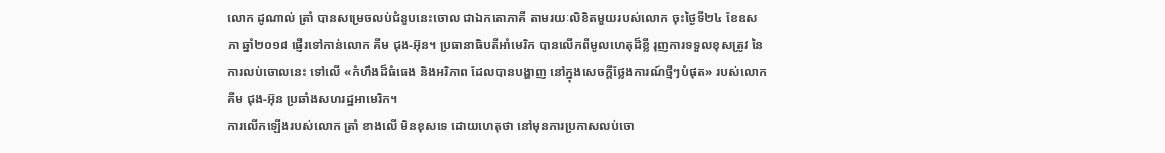លោក ដូណាល់ ត្រាំ បានសម្រេចលប់ជំនួបនេះចោល ជាឯកតោភាគី តាមរយៈលិខិតមួយរបស់លោក ចុះថ្ងៃទី២៤ ខែឧសភា ឆ្នាំ២០១៨ ផ្ញើរទៅកាន់លោក គីម ជុង-អ៊ុន។ ប្រធានាធិបតីអាំមេរិក បានលើកពីមូលហេតុដ៏ខ្លី រុញការទទួលខុសត្រូវ នៃការលប់ចោលនេះ ទៅលើ «កំហឹងដ៏ធំធេង និងអរិភាព ដែលបានបង្ហាញ នៅក្នុងសេចក្តីថ្លែងការណ៍ថ្មីៗបំផុត» របស់លោក គីម ជុង-អ៊ុន ប្រឆាំងសហរដ្ឋអាមេរិក។
ការលើកឡើងរបស់លោក ត្រាំ ខាងលើ មិនខុសទេ ដោយហេតុថា នៅមុនការប្រកាសលប់ចោ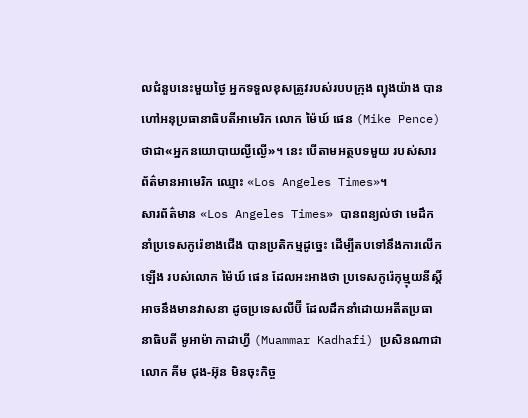លជំនួបនេះមួយថ្ងៃ អ្នកទទួលខុសត្រូវរបស់របបក្រុង ព្យុងយ៉ាង បានហៅអនុប្រធានាធិបតីអាមេរិក លោក ម៉ៃឃ៍ ផេន (Mike Pence) ថាជា«អ្នកនយោបាយល្ងីល្ងើ»។ នេះ បើតាមអត្ថបទមួយ របស់សារព័ត៌មានអាមេរិក ឈ្មោះ «Los Angeles Times»។
សារព័ត៌មាន «Los Angeles Times» បានពន្យល់ថា មេដឹកនាំប្រទេសកូរ៉េខាងជើង បានប្រតិកម្មដូច្នេះ ដើម្បីតបទៅនឹងការលើកឡើង របស់លោក ម៉ៃឃ៍ ផេន ដែលអះអាងថា ប្រទេសកូរ៉េកុម្មុយនីស្ដិ៍ អាចនឹងមានវាសនា ដូចប្រទេសលីប៊ី ដែលដឹកនាំដោយអតីតប្រធានាធិបតី មូអាម៉ា កាដាហ្វី (Muammar Kadhafi) ប្រសិនណាជាលោក គីម ជុង-អ៊ុន មិនចុះកិច្ច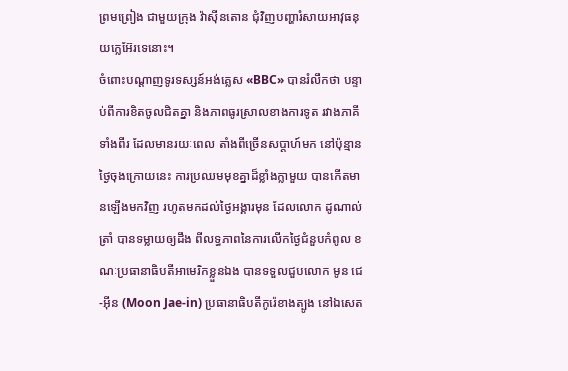ព្រមព្រៀង ជាមួយក្រុង វ៉ាស៊ីនតោន ជុំវិញបញ្ហារំសាយអាវុធនុយក្លេអ៊ែរទេនោះ។
ចំពោះបណ្ដាញទូរទស្សន៍អង់គ្លេស «BBC» បានរំលឹកថា បន្ទាប់ពីការខិតចូលជិតគ្នា និងភាពធូរស្រាលខាងការទូត រវាងភាគីទាំងពីរ ដែលមានរយៈពេល តាំងពីច្រើនសប្ដាហ៍មក នៅប៉ុន្មានថ្ងៃចុងក្រោយនេះ ការប្រឈមមុខគ្នាដ៏ខ្លាំងក្លាមួយ បានកើតមានឡើងមកវិញ រហូតមកដល់ថ្ងៃអង្គារមុន ដែលលោក ដូណាល់ ត្រាំ បានទម្លាយឲ្យដឹង ពីលទ្ធភាពនៃការលើកថ្ងៃជំនួបកំពូល ខណៈប្រធានាធិបតីអាមេរិកខ្លួនឯង បានទទួលជួបលោក មូន ជេ-អ៊ីន (Moon Jae-in) ប្រធានាធិបតីកូរ៉េខាងត្បូង នៅឯសេត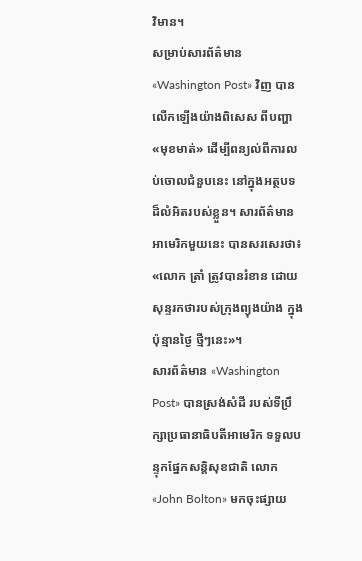វិមាន។
សម្រាប់សារព័ត៌មាន «Washington Post» វិញ បានលើកឡើងយ៉ាងពិសេស ពីបញ្ហា«មុខមាត់» ដើម្បីពន្យល់ពីការលប់ចោលជំនួបនេះ នៅក្នុងអត្ថបទដ៏លំអិតរបស់ខ្លួន។ សារព័ត៌មានអាមេរិកមួយនេះ បានសរសេរថា៖ «លោក ត្រាំ ត្រូវបានរំខាន ដោយសុន្ទរកថារបស់ក្រុងព្យុងយ៉ាង ក្នុងប៉ុន្មានថ្ងៃ ថ្មីៗនេះ»។
សារព័ត៌មាន «Washington Post» បានស្រង់សំដី របស់ទីប្រឹក្សាប្រធានាធិបតីអាមេរិក ទទួលបន្ទុកផ្នែកសន្តិសុខជាតិ លោក «John Bolton» មកចុះផ្សាយ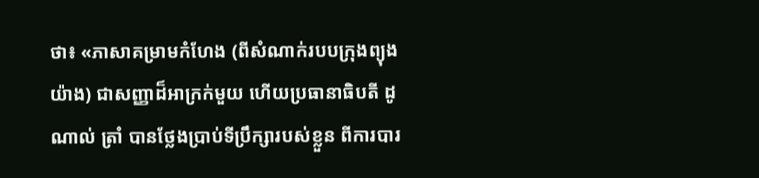ថា៖ «ភាសាគម្រាមកំហែង (ពីសំណាក់របបក្រុងព្យុងយ៉ាង) ជាសញ្ញាដ៏អាក្រក់មួយ ហើយប្រធានាធិបតី ដូណាល់ ត្រាំ បានថ្លែងប្រាប់ទីប្រឹក្សារបស់ខ្លួន ពីការបារ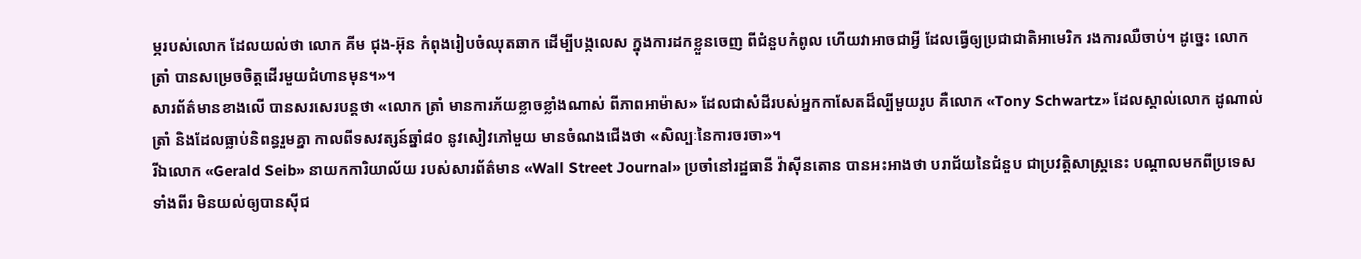ម្ភរបស់លោក ដែលយល់ថា លោក គីម ជុង-អ៊ុន កំពុងរៀបចំឈុតឆាក ដើម្បីបង្កលេស ក្នុងការដកខ្លួនចេញ ពីជំនួបកំពូល ហើយវាអាចជាអ្វី ដែលធ្វើឲ្យប្រជាជាតិអាមេរិក រងការឈឺចាប់។ ដូច្នេះ លោក ត្រាំ បានសម្រេចចិត្តដើរមួយជំហានមុន។»។
សារព័ត៌មានខាងលើ បានសរសេរបន្តថា «លោក ត្រាំ មានការភ័យខ្លាចខ្លាំងណាស់ ពីភាពអាម៉ាស» ដែលជាសំដីរបស់អ្នកកាសែតដ៏ល្បីមួយរូប គឺលោក «Tony Schwartz» ដែលស្គាល់លោក ដូណាល់ ត្រាំ និងដែលធ្លាប់និពន្ធរួមគ្នា កាលពីទសវត្សន៍ឆ្នាំ៨០ នូវសៀវភៅមួយ មានចំណងជើងថា «សិល្បៈនៃការចរចា»។
រីឯលោក «Gerald Seib» នាយកការិយាល័យ របស់សារព័ត៌មាន «Wall Street Journal» ប្រចាំនៅរដ្ឋធានី វ៉ាស៊ីនតោន បានអះអាងថា បរាជ័យនៃជំនួប ជាប្រវត្តិសាស្ត្រនេះ បណ្ដាលមកពីប្រទេសទាំងពីរ មិនយល់ឲ្យបានស៊ីជ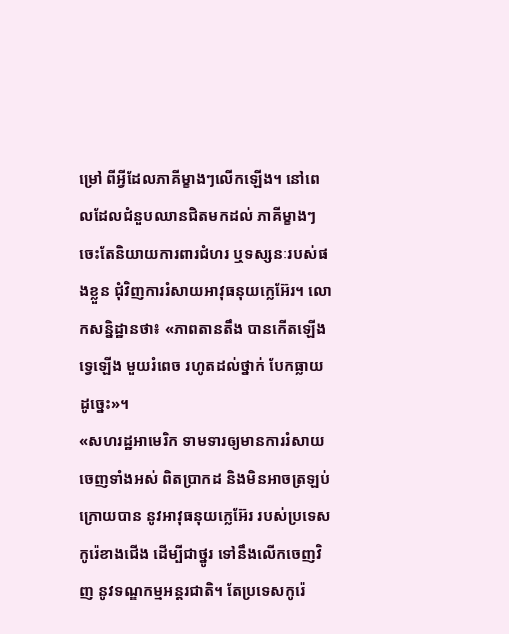ម្រៅ ពីអ្វីដែលភាគីម្ខាងៗលើកឡើង។ នៅពេលដែលជំនួបឈានជិតមកដល់ ភាគីម្ខាងៗ ចេះតែនិយាយការពារជំហរ ឬទស្សនៈរបស់ផងខ្លួន ជុំវិញការរំសាយអាវុធនុយក្លេអ៊ែរ។ លោកសន្និដ្ឋានថា៖ «ភាពតានតឹង បានកើតឡើងទ្វេឡើង មួយរំពេច រហូតដល់ថ្នាក់ បែកធ្លាយដូច្នេះ»។
«សហរដ្ឋអាមេរិក ទាមទារឲ្យមានការរំសាយចេញទាំងអស់ ពិតប្រាកដ និងមិនអាចត្រឡប់ក្រោយបាន នូវអាវុធនុយក្លេអ៊ែរ របស់ប្រទេសកូរ៉េខាងជើង ដើម្បីជាថ្នូរ ទៅនឹងលើកចេញវិញ នូវទណ្ឌកម្មអន្តរជាតិ។ តែប្រទេសកូរ៉េ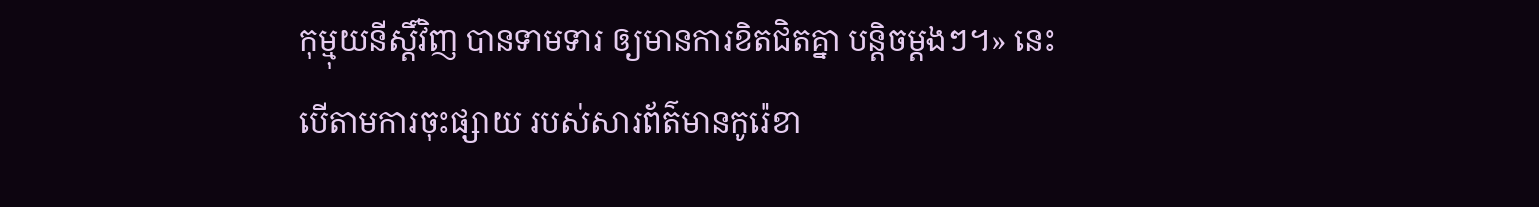កុម្មុយនីស្ដិ៍វិញ បានទាមទារ ឲ្យមានការខិតជិតគ្នា បន្តិចម្ដងៗ។» នេះ បើតាមការចុះផ្សាយ របស់សារព័ត៌មានកូរ៉េខា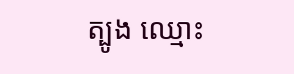ត្បូង ឈ្មោះ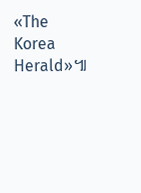«The Korea Herald»៕